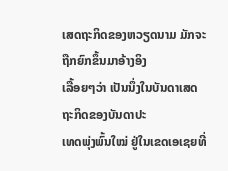ເສດຖະກິດຂອງຫວຽດນາມ ມັກຈະຖືກຍົກຂຶ້ນມາອ້າງອິງ
ເລື້ອຍໆວ່າ ເປັນນຶ່ງໃນບັນດາເສດຖະກິດຂອງບັນດາປະ
ເທດພຸ່ງພົ້ນໃໝ່ ຢູ່ໃນເຂດເອເຊຍທີ່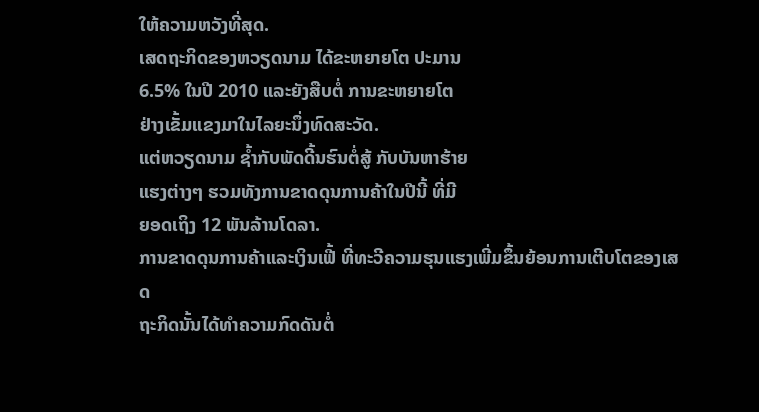ໃຫ້ຄວາມຫວັງທີ່ສຸດ.
ເສດຖະກິດຂອງຫວຽດນາມ ໄດ້ຂະຫຍາຍໂຕ ປະມານ
6.5% ໃນປີ 2010 ແລະຍັງສືບຕໍ່ ການຂະຫຍາຍໂຕ
ຢ່າງເຂັ້ມແຂງມາໃນໄລຍະນຶ່ງທົດສະວັດ.
ແຕ່ຫວຽດນາມ ຊໍ້າກັບພັດດີ້ນຮົນຕໍ່ສູ້ ກັບບັນຫາຮ້າຍ
ແຮງຕ່າງໆ ຮວມທັງການຂາດດຸນການຄ້າໃນປີນີ້ ທີ່ມີ
ຍອດເຖິງ 12 ພັນລ້ານໂດລາ.
ການຂາດດຸນການຄ້າແລະເງິນເຟີ້ ທີ່ທະວີຄວາມຮຸນແຮງເພີ່ມຂຶ້ນຍ້ອນການເຕີບໂຕຂອງເສດ
ຖະກິດນັ້ນໄດ້ທຳຄວາມກົດດັນຕໍ່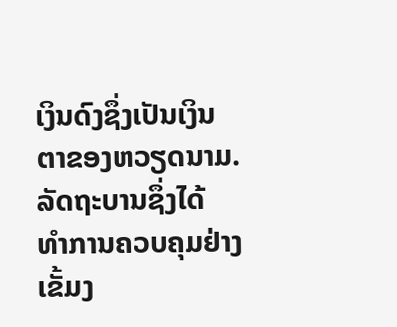ເງິນດົງຊຶ່ງເປັນເງິນຕາຂອງຫວຽດນາມ. ລັດຖະບານຊຶ່ງໄດ້
ທຳການຄວບຄຸມຢ່າງເຂັ້ມງ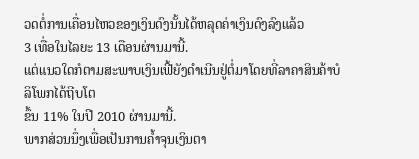ວດຕໍ່ການເຄື່ອນໄຫວຂອງເງິນດົງນັ້ນໄດ້ຫລຸດຄ່າເງິນດົງລົງແລ້ວ
3 ເທື່ອໃນໄລຍະ 13 ເດືອນຜ່ານມານີ້.
ແຕ່ແນວໃດກໍຕາມສະພາບເງິນເຟີ້ຍັງດຳເນີນຢູ່ຕໍ່ມາໂດຍທີ່ລາຄາສິນຄ້າບໍລິໂພກໄດ້ຖີບໂຕ
ຂຶ້ນ 11% ໃນປີ 2010 ຜ່ານມານີ້.
ພາກສ່ວນນຶ່ງເພື່ອເປັນການຄໍ້າຈຸນເງິນຕາ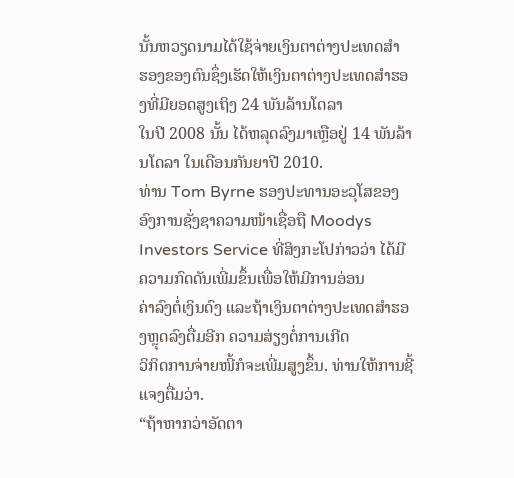ນັ້ນຫວຽດນາມໄດ້ໃຊ້ຈ່າຍເງິນຕາຕ່າງປະເທດສຳ
ຮອງຂອງຕົນຊຶ່ງເຮັດໃຫ້ເງິນຕາຕ່າງປະເທດສຳຮອງທີ່ມີຍອດສູງເຖິງ 24 ພັນລ້ານໂດລາ
ໃນປີ 2008 ນັ້ນ ໄດ້ຫລຸດລົງມາເຫຼືອຢູ່ 14 ພັນລ້ານໂດລາ ໃນເດືອນກັນຍາປີ 2010.
ທ່ານ Tom Byrne ຮອງປະທານອະວຸໂສຂອງອົງການຊັ່ງຊາຄວາມໜ້າເຊື່ອຖື Moodys
Investors Service ທີ່ສິງກະໂປກ່າວວ່າ ໄດ້ມີຄວາມກົດດັນເພີ່ມຂຶ້ນເພື່ອໃຫ້ມີການອ່ອນ
ຄ່າລົງຕໍ່ເງິນດົງ ແລະຖ້າເງິນຕາຕ່າງປະເທດສຳຮອງຫຼຸດລົງຕື່ມອີກ ຄວາມສ່ຽງຕໍ່ການເກີດ
ວິກິດການຈ່າຍໜີ້ກໍຈະເພີ່ມສູງຂຶ້ນ. ທ່ານໃຫ້ການຊີ້ແຈງຕື່ມວ່າ.
“ຖ້າຫາກວ່າອັດຕາ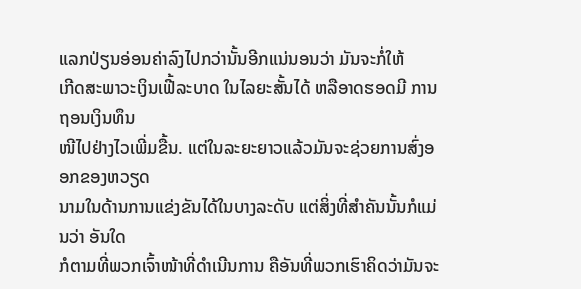ແລກປ່ຽນອ່ອນຄ່າລົງໄປກວ່ານັ້ນອີກແນ່ນອນວ່າ ມັນຈະກໍ່ໃຫ້
ເກີດສະພາວະເງິນເຟີ້ລະບາດ ໃນໄລຍະສັ້ນໄດ້ ຫລືອາດຮອດມີ ການຖອນເງິນທຶນ
ໜີໄປຢ່າງໄວເພີ່ມຂື້ນ. ແຕ່ໃນລະຍະຍາວແລ້ວມັນຈະຊ່ວຍການສົ່ງອອກຂອງຫວຽດ
ນາມໃນດ້ານການແຂ່ງຂັນໄດ້ໃນບາງລະດັບ ແຕ່ສິ່ງທີ່ສໍາຄັນນັ້ນກໍແມ່ນວ່າ ອັນໃດ
ກໍຕາມທີ່ພວກເຈົ້າໜ້າທີ່ດໍາເນີນການ ຄືອັນທີ່ພວກເຮົາຄິດວ່າມັນຈະ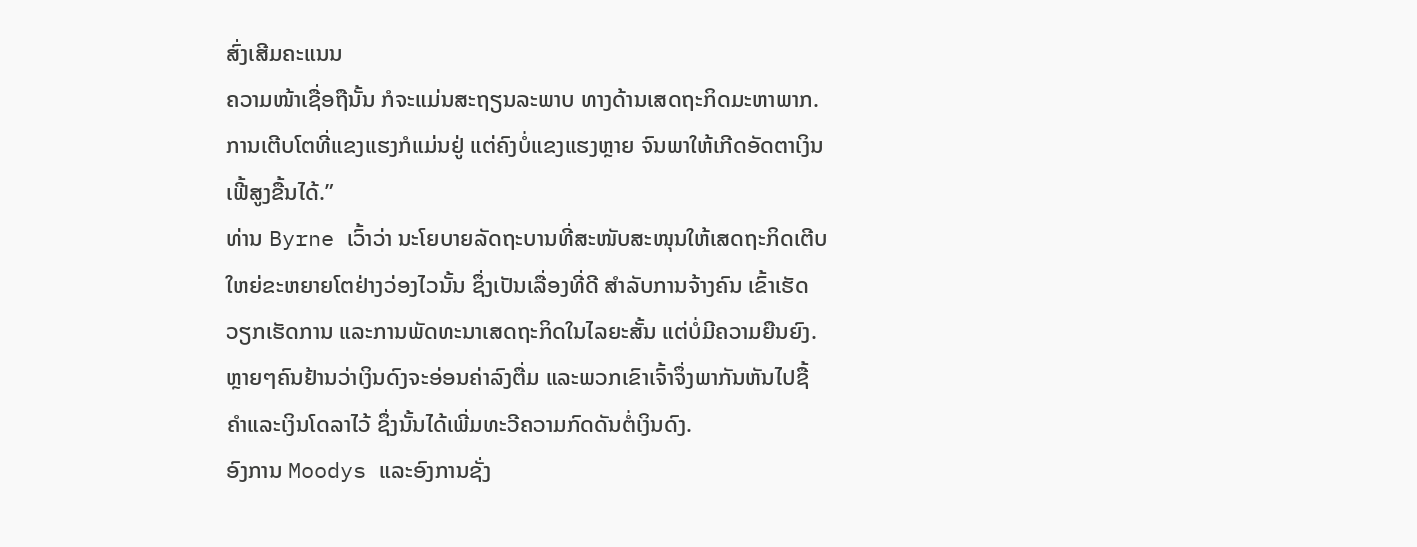ສົ່ງເສີມຄະແນນ
ຄວາມໜ້າເຊື່ອຖືນັ້ນ ກໍຈະແມ່ນສະຖຽນລະພາບ ທາງດ້ານເສດຖະກິດມະຫາພາກ.
ການເຕີບໂຕທີ່ແຂງແຮງກໍແມ່ນຢູ່ ແຕ່ຄົງບໍ່ແຂງແຮງຫຼາຍ ຈົນພາໃຫ້ເກີດອັດຕາເງິນ
ເຟີ້ສູງຂື້ນໄດ້.”
ທ່ານ Byrne ເວົ້າວ່າ ນະໂຍບາຍລັດຖະບານທີ່ສະໜັບສະໜຸນໃຫ້ເສດຖະກິດເຕີບ
ໃຫຍ່ຂະຫຍາຍໂຕຢ່າງວ່ອງໄວນັ້ນ ຊຶ່ງເປັນເລື່ອງທີ່ດີ ສຳລັບການຈ້າງຄົນ ເຂົ້າເຮັດ
ວຽກເຮັດການ ແລະການພັດທະນາເສດຖະກິດໃນໄລຍະສັ້ນ ແຕ່ບໍ່ມີຄວາມຍືນຍົງ.
ຫຼາຍໆຄົນຢ້ານວ່າເງິນດົງຈະອ່ອນຄ່າລົງຕື່ມ ແລະພວກເຂົາເຈົ້າຈຶ່ງພາກັນຫັນໄປຊື້
ຄຳແລະເງິນໂດລາໄວ້ ຊຶ່ງນັ້ນໄດ້ເພີ່ມທະວີຄວາມກົດດັນຕໍ່ເງິນດົງ.
ອົງການ Moodys ແລະອົງການຊັ່ງ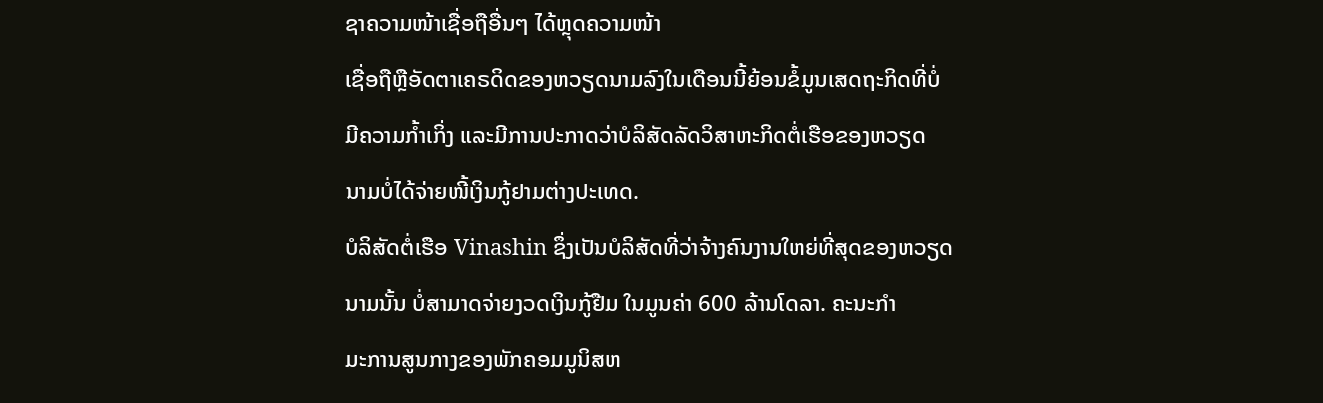ຊາຄວາມໜ້າເຊື່ອຖືອື່ນໆ ໄດ້ຫຼຸດຄວາມໜ້າ
ເຊື່ອຖືຫຼືອັດຕາເຄຣດິດຂອງຫວຽດນາມລົງໃນເດືອນນີ້ຍ້ອນຂໍ້ມູນເສດຖະກິດທີ່ບໍ່
ມີຄວາມກໍ້າເກິ່ງ ແລະມີການປະກາດວ່າບໍລິສັດລັດວິສາຫະກິດຕໍ່ເຮືອຂອງຫວຽດ
ນາມບໍ່ໄດ້ຈ່າຍໜີ້ເງິນກູ້ຢາມຕ່າງປະເທດ.
ບໍລິສັດຕໍ່ເຮືອ Vinashin ຊຶ່ງເປັນບໍລິສັດທີ່ວ່າຈ້າງຄົນງານໃຫຍ່ທີ່ສຸດຂອງຫວຽດ
ນາມນັ້ນ ບໍ່ສາມາດຈ່າຍງວດເງິນກູ້ຢືມ ໃນມູນຄ່າ 600 ລ້ານໂດລາ. ຄະນະກຳ
ມະການສູນກາງຂອງພັກຄອມມູນິສຫ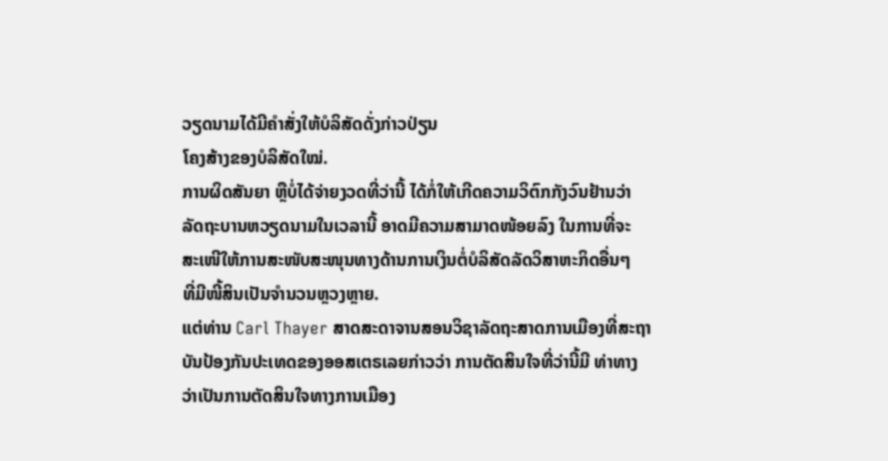ວຽດນາມໄດ້ມີຄຳສັ່ງໃຫ້ບໍລິສັດດັ່ງກ່າວປ່ຽນ
ໂຄງສ້າງຂອງບໍລິສັດໃໝ່.
ການຜິດສັນຍາ ຫຼືບໍ່ໄດ້ຈ່າຍງວດທີ່ວ່ານີ້ ໄດ້ກໍ່ໃຫ້ເກີດຄວາມວິຕົກກັງວົນຢ້ານວ່າ
ລັດຖະບານຫວຽດນາມໃນເວລານີ້ ອາດມີຄວາມສາມາດໜ້ອຍລົງ ໃນການທີ່ຈະ
ສະເໜີໃຫ້ການສະໜັບສະໜຸນທາງດ້ານການເງິນຕໍ່ບໍລິສັດລັດວິສາຫະກິດອື່ນໆ
ທີ່ມີໜີ້ສິນເປັນຈຳນວນຫຼວງຫຼາຍ.
ແຕ່ທ່ານ Carl Thayer ສາດສະດາຈານສອນວິຊາລັດຖະສາດການເມືອງທີ່ສະຖາ
ບັນປ້ອງກັນປະເທດຂອງອອສເຕຣເລຍກ່າວວ່າ ການຕັດສິນໃຈທີ່ວ່ານີ້ມີ ທ່າທາງ
ວ່າເປັນການຕັດສິນໃຈທາງການເມືອງ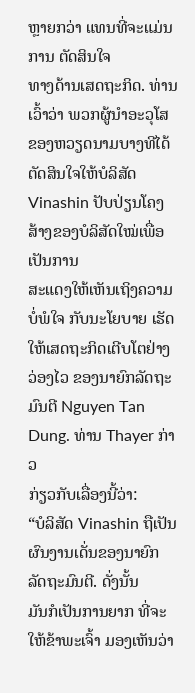ຫຼາຍກວ່າ ແທນທີ່ຈະແມ່ນການ ຕັດສິນໃຈ
ທາງດ້ານເສດຖະກິດ. ທ່ານເວົ້າວ່າ ພວກຜູ້ນຳອະວຸໂສຂອງຫວຽດນາມບາງທີໄດ້
ຕັດສິນໃຈໃຫ້ບໍລິສັດ Vinashin ປັບປ່ຽນໂຄງສ້າງຂອງບໍລິສັດໃໝ່ເພື່ອເປັນການ
ສະແດງໃຫ້ເຫັນເຖິງຄວາມບໍ່ພໍໃຈ ກັບນະໂຍບາຍ ເຮັດໃຫ້ເສດຖະກິດເຕີບໂຕຢ່າງ
ວ່ອງໄວ ຂອງນາຍົກລັດຖະມົນຕີ Nguyen Tan Dung. ທ່ານ Thayer ກ່າວ
ກ່ຽວກັບເລື່ອງນີ້ວ່າ:
“ບໍລິສັດ Vinashin ຖືເປັນຜົນງານເດັ່ນຂອງນາຍົກລັດຖະມົນຕີ. ດັ່ງນັ້ນ
ມັນກໍເປັນການຍາກ ທີ່ຈະໃຫ້ຂ້າພະເຈົ້າ ມອງເຫັນວ່າ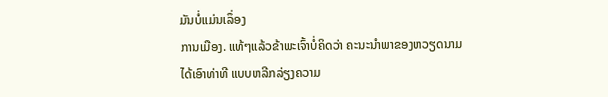ມັນບໍ່ແມ່ນເລຶ່ອງ
ການເມືອງ. ແທ້ໆແລ້ວຂ້າພະເຈົ້າບໍ່ຄິດວ່າ ຄະນະນໍາພາຂອງຫວຽດນາມ
ໄດ້ເອົາທ່າທີ ແບບຫລີກລ່ຽງຄວາມ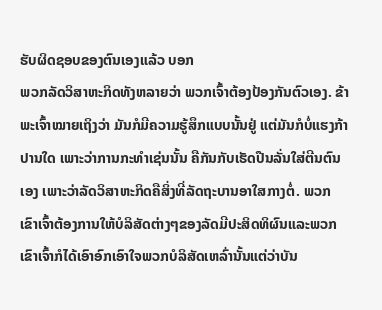ຮັບຜິດຊອບຂອງຕົນເອງແລ້ວ ບອກ
ພວກລັດວິສາຫະກິດທັງຫລາຍວ່າ ພວກເຈົ້າຕ້ອງປ້ອງກັນຕົວເອງ. ຂ້າ
ພະເຈົ້າໝາຍເຖິງວ່າ ມັນກໍມີຄວາມຮູ້ສຶກແບບນັ້ນຢູ່ ແຕ່ມັນກໍບໍ່ແຮງກ້າ
ປານໃດ ເພາະວ່າການກະທໍາເຊ່ນນັ້ນ ຄືກັນກັບເຮັດປືນລັ່ນໃສ່ຕີນຕົນ
ເອງ ເພາະວ່າລັດວິສາຫະກິດຄືສິ່ງທີ່ລັດຖະບານອາໃສກາງຕໍ່. ພວກ
ເຂົາເຈົ້າຕ້ອງການໃຫ້ບໍລິສັດຕ່າງໆຂອງລັດມີປະສິດທິຜົນແລະພວກ
ເຂົາເຈົ້າກໍໄດ້ເອົາອົກເອົາໃຈພວກບໍລິສັດເຫລົ່ານັ້ນແຕ່ວ່າບັນ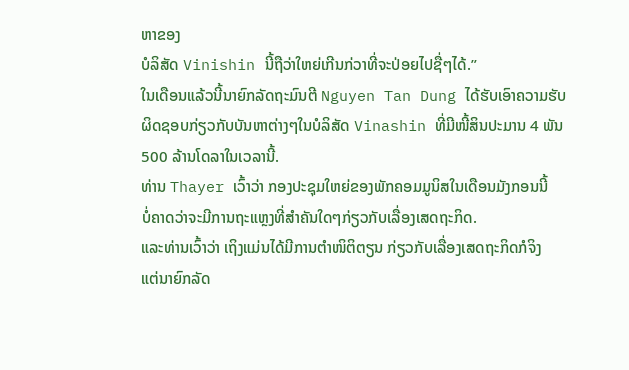ຫາຂອງ
ບໍລິສັດ Vinishin ນີ້ຖືວ່າໃຫຍ່ເກີນກ່ວາທີ່ຈະປ່ອຍໄປຊື່ໆໄດ້.”
ໃນເດືອນແລ້ວນີ້ນາຍົກລັດຖະມົນຕີ Nguyen Tan Dung ໄດ້ຮັບເອົາຄວາມຮັບ
ຜິດຊອບກ່ຽວກັບບັນຫາຕ່າງໆໃນບໍລິສັດ Vinashin ທີ່ມີໜີ້ສິນປະມານ 4 ພັນ
500 ລ້ານໂດລາໃນເວລານີ້.
ທ່ານ Thayer ເວົ້າວ່າ ກອງປະຊຸມໃຫຍ່ຂອງພັກຄອມມູນິສໃນເດືອນມັງກອນນີ້
ບໍ່ຄາດວ່າຈະມີການຖະແຫຼງທີ່ສຳຄັນໃດໆກ່ຽວກັບເລື່ອງເສດຖະກິດ.
ແລະທ່ານເວົ້າວ່າ ເຖິງແມ່ນໄດ້ມີການຕຳໜິຕິຕຽນ ກ່ຽວກັບເລື່ອງເສດຖະກິດກໍຈິງ
ແຕ່ນາຍົກລັດ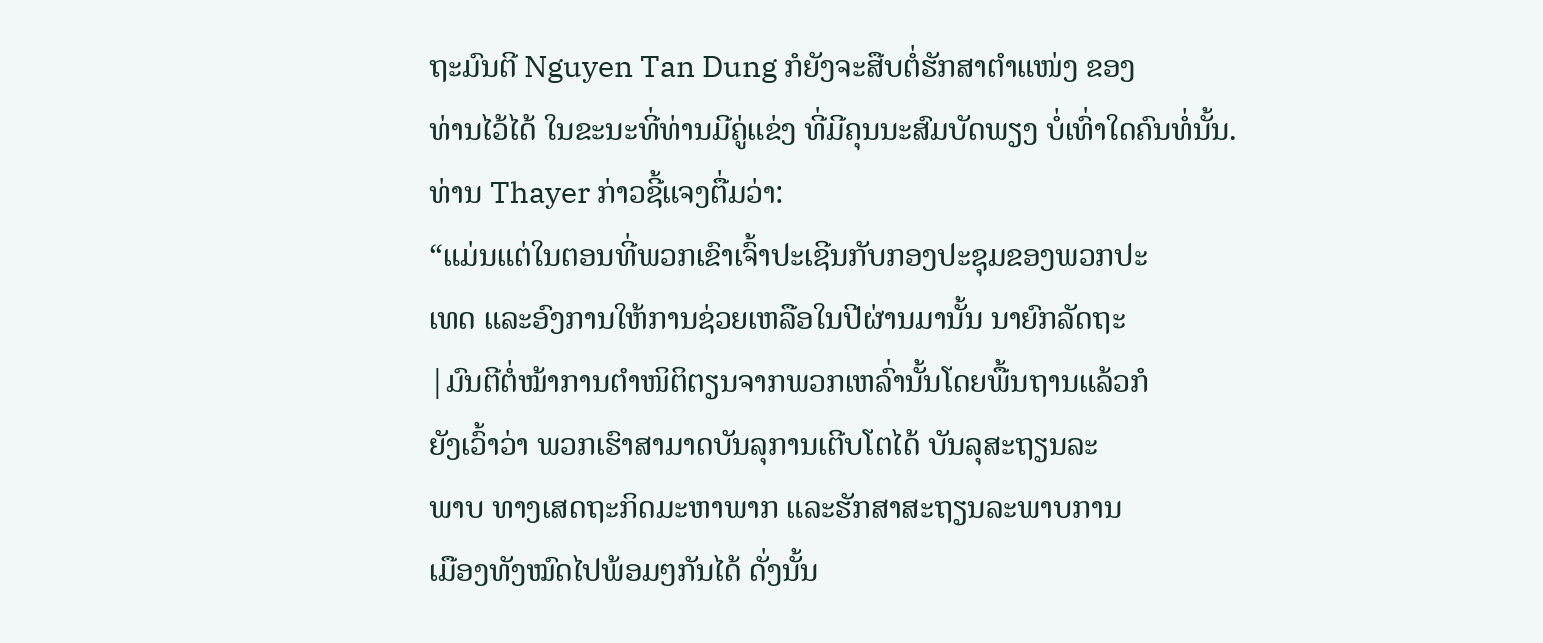ຖະມົນຕີ Nguyen Tan Dung ກໍຍັງຈະສືບຕໍ່ຮັກສາຕຳແໜ່ງ ຂອງ
ທ່ານໄວ້ໄດ້ ໃນຂະນະທີ່ທ່ານມີຄູ່ແຂ່ງ ທີ່ມີຄຸນນະສົມບັດພຽງ ບໍ່ເທົ່າໃດຄົນທໍ່ນັ້ນ.
ທ່ານ Thayer ກ່າວຊີ້ແຈງຕື່ມວ່າ:
“ແມ່ນແຕ່ໃນຕອນທີ່ພວກເຂົາເຈົ້າປະເຊີນກັບກອງປະຊຸມຂອງພວກປະ
ເທດ ແລະອົງການໃຫ້ການຊ່ວຍເຫລືອໃນປີຜ່ານມານັ້ນ ນາຍົກລັດຖະ
|ມົນຕີຕໍ່ໝ້າການຕໍາໜິຕິຕຽນຈາກພວກເຫລົ່ານັ້ນໂດຍພື້ນຖານແລ້ວກໍ
ຍັງເວົ້າວ່າ ພວກເຮົາສາມາດບັນລຸການເຕີບໂຕໄດ້ ບັນລຸສະຖຽນລະ
ພາບ ທາງເສດຖະກິດມະຫາພາກ ແລະຮັກສາສະຖຽນລະພາບການ
ເມືອງທັງໝົດໄປພ້ອມໆກັນໄດ້ ດັ່ງນັ້ນ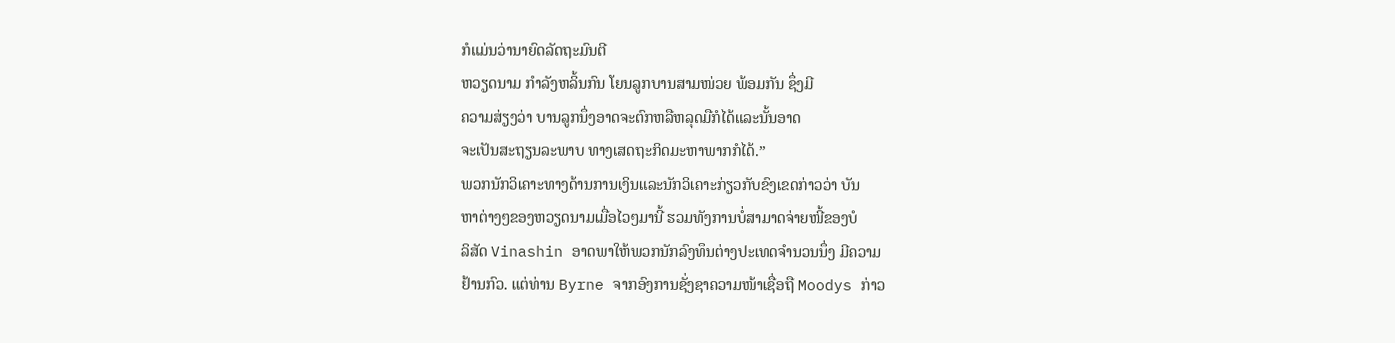ກໍແມ່ນວ່ານາຍົດລັດຖະມົນຕີ
ຫວຽດນາມ ກໍາລັງຫລິ້ນກົນ ໂຍນລູກບານສາມໜ່ວຍ ພ້ອມກັນ ຊຶ່ງມີ
ຄວາມສ່ຽງວ່າ ບານລູກນຶ່ງອາດຈະຕົກຫລືຫລຸດມືກໍໄດ້ແລະນັ້ນອາດ
ຈະເປັນສະຖຽນລະພາບ ທາງເສດຖະກິດມະຫາພາກກໍໄດ້.”
ພວກນັກວິເຄາະທາງດ້ານການເງິນແລະນັກວິເຄາະກ່ຽວກັບຂົງເຂດກ່າວວ່າ ບັນ
ຫາຕ່າງໆຂອງຫວຽດນາມເມື່ອໄວໆມານີ້ ຮວມທັງການບໍ່ສາມາດຈ່າຍໜີ້ຂອງບໍ
ລິສັດ Vinashin ອາດພາໃຫ້ພວກນັກລົງທຶນຕ່າງປະເທດຈຳນວນນຶ່ງ ມີຄວາມ
ຢ້ານກົວ. ແຕ່ທ່ານ Byrne ຈາກອົງການຊັ່ງຊາຄວາມໜ້າເຊື່ອຖື Moodys ກ່າວ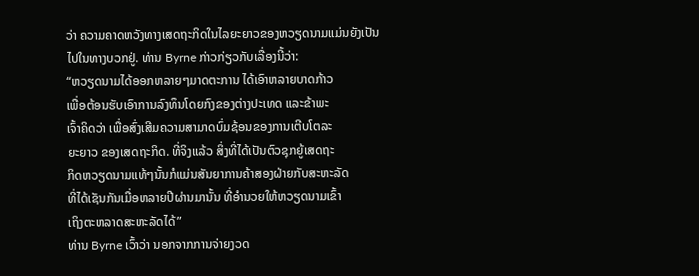ວ່າ ຄວາມຄາດຫວັງທາງເສດຖະກິດໃນໄລຍະຍາວຂອງຫວຽດນາມແມ່ນຍັງເປັນ
ໄປໃນທາງບວກຢູ່. ທ່ານ Byrne ກ່າວກ່ຽວກັບເລື່ອງນີ້ວ່າ:
“ຫວຽດນາມໄດ້ອອກຫລາຍໆມາດຕະການ ໄດ້ເອົາຫລາຍບາດກ້າວ
ເພື່ອຕ້ອນຮັບເອົາການລົງທຶນໂດຍກົງຂອງຕ່າງປະເທດ ແລະຂ້າພະ
ເຈົ້າຄິດວ່າ ເພື່ອສົ່ງເສີມຄວາມສາມາດບົ່ມຊ້ອນຂອງການເຕີບໂຕລະ
ຍະຍາວ ຂອງເສດຖະກິດ. ທີ່ຈິງແລ້ວ ສິ່ງທີ່ໄດ້ເປັນຕົວຊຸກຍູ້ເສດຖະ
ກິດຫວຽດນາມແທ້ໆນັ້ນກໍແມ່ນສັນຍາການຄ້າສອງຝ່າຍກັບສະຫະລັດ
ທີ່ໄດ້ເຊັນກັນເມື່ອຫລາຍປີຜ່ານມານັ້ນ ທີ່ອໍານວຍໃຫ້ຫວຽດນາມເຂົ້າ
ເຖິງຕະຫລາດສະຫະລັດໄດ້”
ທ່ານ Byrne ເວົ້າວ່າ ນອກຈາກການຈ່າຍງວດ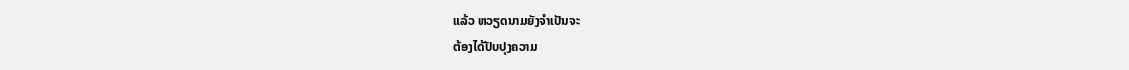ແລ້ວ ຫວຽດນາມຍັງຈຳເປັນຈະ
ຕ້ອງໄດ້ປັບປຸງຄວາມ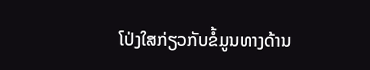ໂປ່ງໃສກ່ຽວກັບຂໍ້ມູນທາງດ້ານ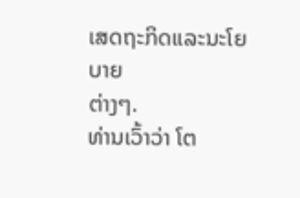ເສດຖະກິດແລະນະໂຍບາຍ
ຕ່າງໆ.
ທ່ານເວົ້າວ່າ ໂຕ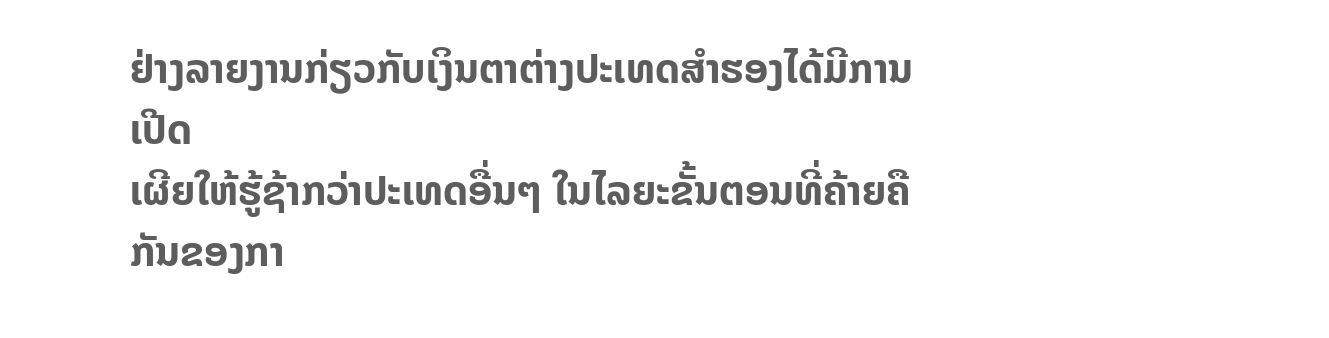ຢ່າງລາຍງານກ່ຽວກັບເງິນຕາຕ່າງປະເທດສຳຮອງໄດ້ມີການເປີດ
ເຜີຍໃຫ້ຮູ້ຊ້າກວ່າປະເທດອື່ນໆ ໃນໄລຍະຂັ້ນຕອນທີ່ຄ້າຍຄືກັນຂອງກາ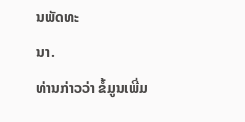ນພັດທະ
ນາ.
ທ່ານກ່າວວ່າ ຂໍ້ມູນເພີ່ມ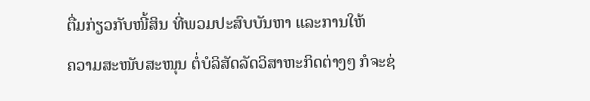ຕື່ມກ່ຽວກັບໜີ້ສິນ ທີ່ພວມປະສົບບັນຫາ ແລະການໃຫ້
ຄວາມສະໜັບສະໜຸນ ຕໍ່ບໍລິສັດລັດວິສາຫະກິດຕ່າງໆ ກໍຈະຊ່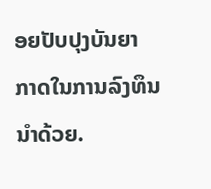ອຍປັບປຸງບັນຍາ
ກາດໃນການລົງທຶນນຳດ້ວຍ.